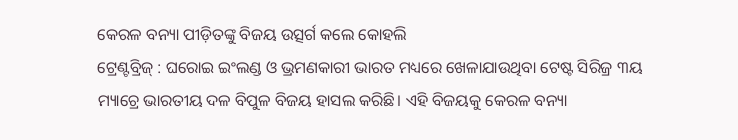କେରଳ ବନ୍ୟା ପୀଡ଼ିତଙ୍କୁ ବିଜୟ ଉତ୍ସର୍ଗ କଲେ କୋହଲି
ଟ୍ରେଣ୍ଟବ୍ରିଜ୍ : ଘରୋଇ ଇଂଲଣ୍ଡ ଓ ଭ୍ରମଣକାରୀ ଭାରତ ମଧ୍ୟରେ ଖେଳାଯାଉଥିବା ଟେଷ୍ଟ ସିରିଜ୍ର ୩ୟ ମ୍ୟାଚ୍ରେ ଭାରତୀୟ ଦଳ ବିପୁଳ ବିଜୟ ହାସଲ କରିଛି। ଏହି ବିଜୟକୁ କେରଳ ବନ୍ୟା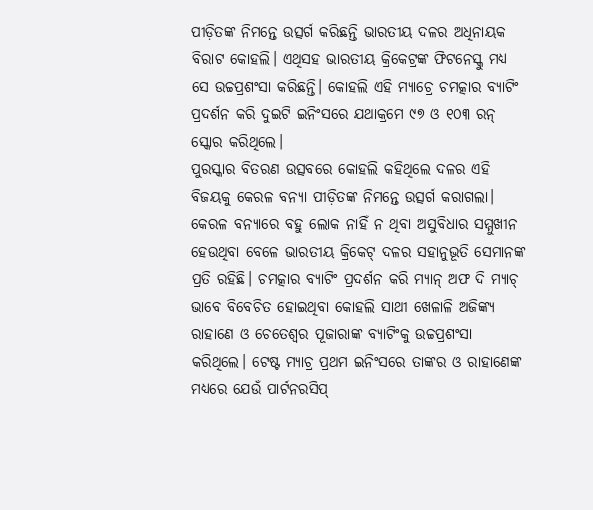ପୀଡ଼ିତଙ୍କ ନିମନ୍ତେ ଉତ୍ସର୍ଗ କରିଛନ୍ତି ଭାରତୀୟ ଦଳର ଅଧିନାୟକ ବିରାଟ କୋହଲି। ଏଥିସହ ଭାରତୀୟ କ୍ରିକେଟ୍ରଙ୍କ ଫିଟନେସ୍କୁ ମଧ୍ୟ ସେ ଉଚ୍ଚପ୍ରଶଂସା କରିଛନ୍ତି। କୋହଲି ଏହି ମ୍ୟାଚ୍ରେ ଚମତ୍କାର ବ୍ୟାଟିଂ ପ୍ରଦର୍ଶନ କରି ଦୁଇଟି ଇନିଂସରେ ଯଥାକ୍ରମେ ୯୭ ଓ ୧୦୩ ରନ୍ ସ୍କୋର କରିଥିଲେ।
ପୁରସ୍କାର ବିତରଣ ଉତ୍ସବରେ କୋହଲି କହିଥିଲେ ଦଳର ଏହି ବିଜୟକୁ କେରଳ ବନ୍ୟା ପୀଡ଼ିତଙ୍କ ନିମନ୍ତେ ଉତ୍ସର୍ଗ କରାଗଲା। କେରଳ ବନ୍ୟାରେ ବହୁ ଲୋକ ନାହିଁ ନ ଥିବା ଅସୁବିଧାର ସମ୍ମୁଖୀନ ହେଉଥିବା ବେଳେ ଭାରତୀୟ କ୍ରିକେଟ୍ ଦଳର ସହାନୁଭୂତି ସେମାନଙ୍କ ପ୍ରତି ରହିଛି। ଚମତ୍କାର ବ୍ୟାଟିଂ ପ୍ରଦର୍ଶନ କରି ମ୍ୟାନ୍ ଅଫ ଦି ମ୍ୟାଚ୍ ଭାବେ ବିବେଚିତ ହୋଇଥିବା କୋହଲି ସାଥୀ ଖେଳାଳି ଅଜିଙ୍କ୍ୟ ରାହାଣେ ଓ ଚେତେଶ୍ୱର ପୂଜାରାଙ୍କ ବ୍ୟାଟିଂକୁ ଉଚ୍ଚପ୍ରଶଂସା କରିଥିଲେ। ଟେଷ୍ଟ ମ୍ୟାଚ୍ର ପ୍ରଥମ ଇନିଂସରେ ତାଙ୍କର ଓ ରାହାଣେଙ୍କ ମଧ୍ୟରେ ଯେଉଁ ପାର୍ଟନରସିପ୍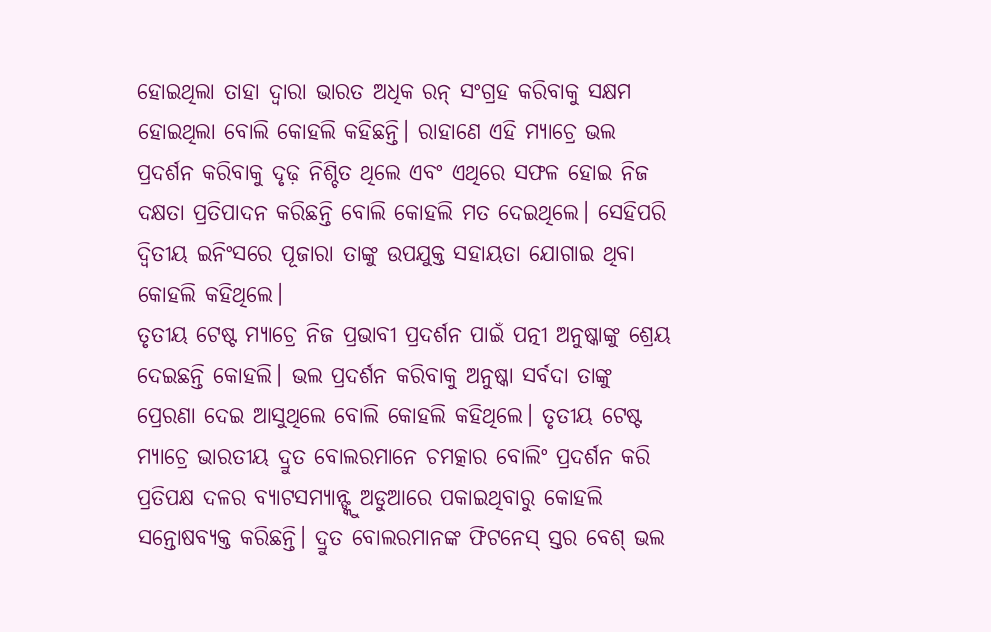ହୋଇଥିଲା ତାହା ଦ୍ୱାରା ଭାରତ ଅଧିକ ରନ୍ ସଂଗ୍ରହ କରିବାକୁ ସକ୍ଷମ ହୋଇଥିଲା ବୋଲି କୋହଲି କହିଛନ୍ତି। ରାହାଣେ ଏହି ମ୍ୟାଚ୍ରେ ଭଲ ପ୍ରଦର୍ଶନ କରିବାକୁ ଦୃଢ଼ ନିଶ୍ଚିତ ଥିଲେ ଏବଂ ଏଥିରେ ସଫଳ ହୋଇ ନିଜ ଦକ୍ଷତା ପ୍ରତିପାଦନ କରିଛନ୍ତି ବୋଲି କୋହଲି ମତ ଦେଇଥିଲେ। ସେହିପରି ଦ୍ୱିତୀୟ ଇନିଂସରେ ପୂଜାରା ତାଙ୍କୁ ଉପଯୁକ୍ତ ସହାୟତା ଯୋଗାଇ ଥିବା କୋହଲି କହିଥିଲେ।
ତୃତୀୟ ଟେଷ୍ଟ ମ୍ୟାଚ୍ରେ ନିଜ ପ୍ରଭାବୀ ପ୍ରଦର୍ଶନ ପାଇଁ ପତ୍ନୀ ଅନୁଷ୍କାଙ୍କୁ ଶ୍ରେୟ ଦେଇଛନ୍ତି କୋହଲି। ଭଲ ପ୍ରଦର୍ଶନ କରିବାକୁ ଅନୁଷ୍କା ସର୍ବଦା ତାଙ୍କୁ ପ୍ରେରଣା ଦେଇ ଆସୁଥିଲେ ବୋଲି କୋହଲି କହିଥିଲେ। ତୃତୀୟ ଟେଷ୍ଟ ମ୍ୟାଚ୍ରେ ଭାରତୀୟ ଦ୍ରୁତ ବୋଲରମାନେ ଚମତ୍କାର ବୋଲିଂ ପ୍ରଦର୍ଶନ କରି ପ୍ରତିପକ୍ଷ ଦଳର ବ୍ୟାଟସମ୍ୟାନ୍ଙ୍କୁ ଅଡୁଆରେ ପକାଇଥିବାରୁ କୋହଲି ସନ୍ତୋଷବ୍ୟକ୍ତ କରିଛନ୍ତି। ଦ୍ରୁତ ବୋଲରମାନଙ୍କ ଫିଟନେସ୍ ସ୍ତର ବେଶ୍ ଭଲ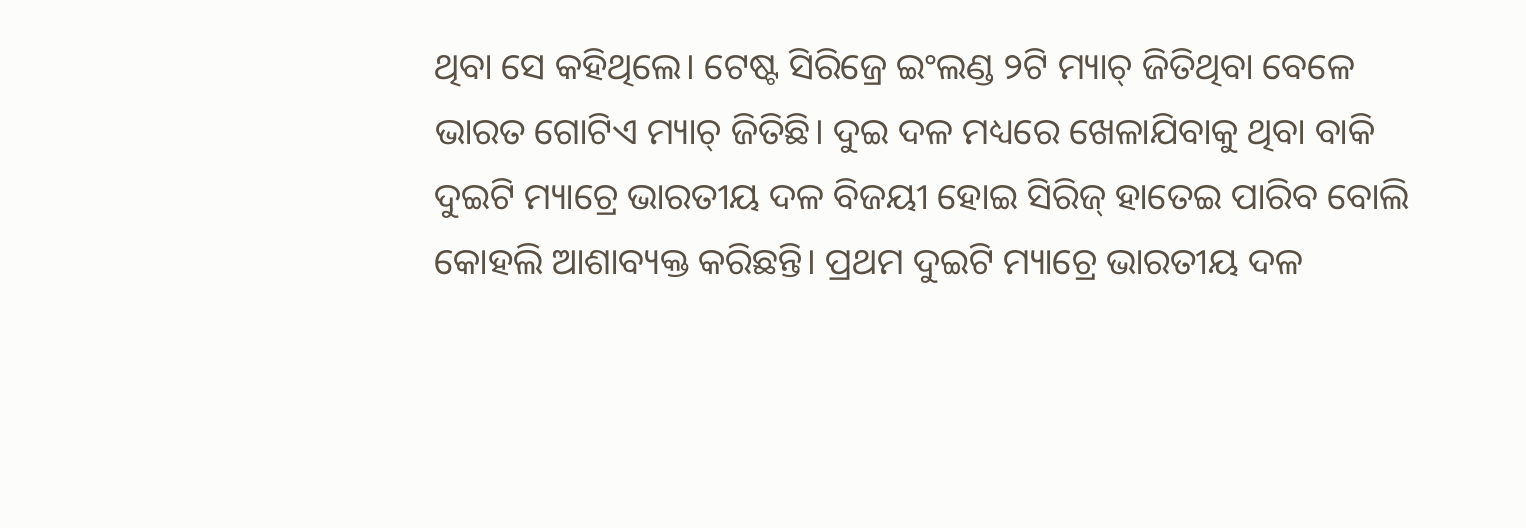ଥିବା ସେ କହିଥିଲେ। ଟେଷ୍ଟ ସିରିଜ୍ରେ ଇଂଲଣ୍ଡ ୨ଟି ମ୍ୟାଚ୍ ଜିତିଥିବା ବେଳେ ଭାରତ ଗୋଟିଏ ମ୍ୟାଚ୍ ଜିତିଛି। ଦୁଇ ଦଳ ମଧ୍ୟରେ ଖେଳାଯିବାକୁ ଥିବା ବାକି ଦୁଇଟି ମ୍ୟାଚ୍ରେ ଭାରତୀୟ ଦଳ ବିଜୟୀ ହୋଇ ସିରିଜ୍ ହାତେଇ ପାରିବ ବୋଲି କୋହଲି ଆଶାବ୍ୟକ୍ତ କରିଛନ୍ତି। ପ୍ରଥମ ଦୁଇଟି ମ୍ୟାଚ୍ରେ ଭାରତୀୟ ଦଳ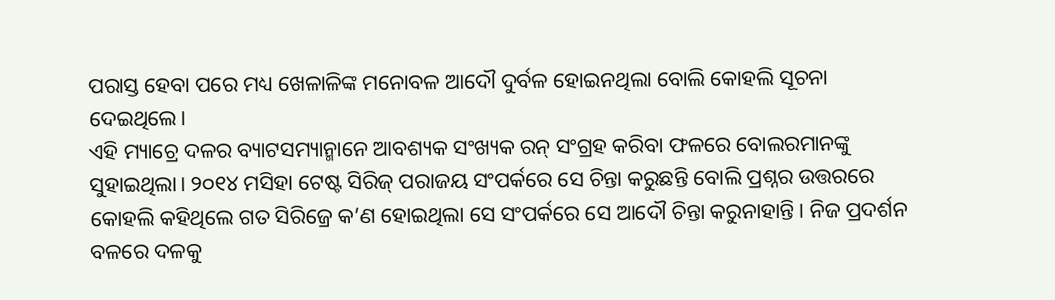ପରାସ୍ତ ହେବା ପରେ ମଧ୍ୟ ଖେଳାଳିଙ୍କ ମନୋବଳ ଆଦୌ ଦୁର୍ବଳ ହୋଇନଥିଲା ବୋଲି କୋହଲି ସୂଚନା ଦେଇଥିଲେ।
ଏହି ମ୍ୟାଚ୍ରେ ଦଳର ବ୍ୟାଟସମ୍ୟାନ୍ମାନେ ଆବଶ୍ୟକ ସଂଖ୍ୟକ ରନ୍ ସଂଗ୍ରହ କରିବା ଫଳରେ ବୋଲରମାନଙ୍କୁ ସୁହାଇଥିଲା। ୨୦୧୪ ମସିହା ଟେଷ୍ଟ ସିରିଜ୍ ପରାଜୟ ସଂପର୍କରେ ସେ ଚିନ୍ତା କରୁଛନ୍ତି ବୋଲି ପ୍ରଶ୍ନର ଉତ୍ତରରେ କୋହଲି କହିଥିଲେ ଗତ ସିରିଜ୍ରେ କ’ଣ ହୋଇଥିଲା ସେ ସଂପର୍କରେ ସେ ଆଦୌ ଚିନ୍ତା କରୁନାହାନ୍ତି। ନିଜ ପ୍ରଦର୍ଶନ ବଳରେ ଦଳକୁ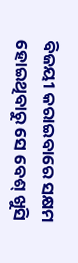ବିଜୟୀ କରାଇବାରେ ସକ୍ଷମ ହୋଇଥିବାରୁ ସେ ବେଶ୍ ଖୁସି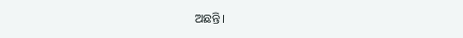ଅଛନ୍ତି।